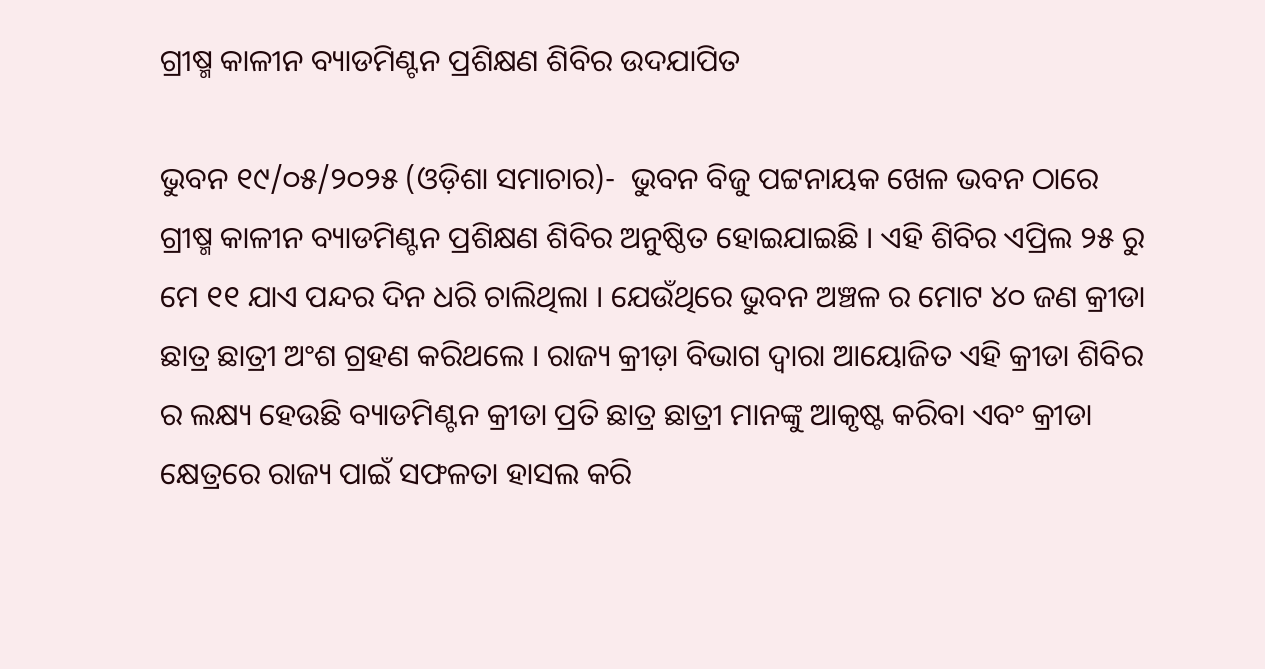ଗ୍ରୀଷ୍ମ କାଳୀନ ବ୍ୟାଡମିଣ୍ଟନ ପ୍ରଶିକ୍ଷଣ ଶିବିର ଉଦଯାପିତ

ଭୁବନ ୧୯/୦୫/୨୦୨୫ (ଓଡ଼ିଶା ସମାଚାର)-  ଭୁବନ ବିଜୁ ପଟ୍ଟନାୟକ ଖେଳ ଭବନ ଠାରେ ଗ୍ରୀଷ୍ମ କାଳୀନ ବ୍ୟାଡମିଣ୍ଟନ ପ୍ରଶିକ୍ଷଣ ଶିବିର ଅନୁଷ୍ଠିତ ହୋଇଯାଇଛି । ଏହି ଶିବିର ଏପ୍ରିଲ ୨୫ ରୁ ମେ ୧୧ ଯାଏ ପନ୍ଦର ଦିନ ଧରି ଚାଲିଥିଲା । ଯେଉଁଥିରେ ଭୁବନ ଅଞ୍ଚଳ ର ମୋଟ ୪୦ ଜଣ କ୍ରୀଡା ଛାତ୍ର ଛାତ୍ରୀ ଅଂଶ ଗ୍ରହଣ କରିଥଲେ । ରାଜ୍ୟ କ୍ରୀଡ଼ା ବିଭାଗ ଦ୍ୱାରା ଆୟୋଜିତ ଏହି କ୍ରୀଡା ଶିବିର ର ଲକ୍ଷ୍ୟ ହେଉଛି ବ୍ୟାଡମିଣ୍ଟନ କ୍ରୀଡା ପ୍ରତି ଛାତ୍ର ଛାତ୍ରୀ ମାନଙ୍କୁ ଆକୃଷ୍ଟ କରିବା ଏବଂ କ୍ରୀଡା କ୍ଷେତ୍ରରେ ରାଜ୍ୟ ପାଇଁ ସଫଳତା ହାସଲ କରି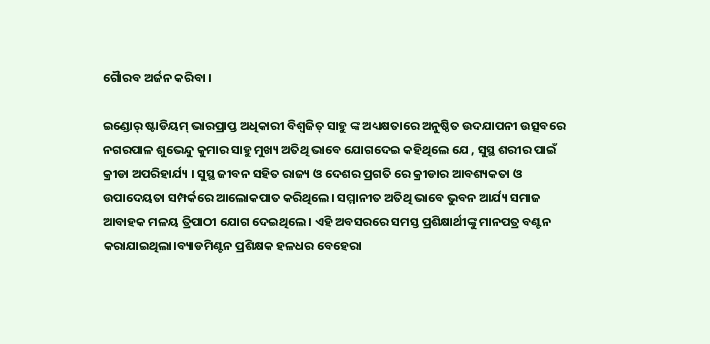ଗୈାରବ ଅର୍ଜନ କରିବା ।

ଇଣ୍ଡୋର୍ ଷ୍ଟାଡିୟମ୍ ଭାରପ୍ରାପ୍ତ ଅଧିକାରୀ ବିଶ୍ୱଜିତ୍ ସାହୁ ଙ୍କ ଅଧ୍ୟକ୍ଷତାରେ ଅନୁଷ୍ଠିତ ଉଦଯାପନୀ ଉତ୍ସବରେ ନଗରପାଳ ଶୁଭେନ୍ଦୁ କୁମାର ସାହୁ ମୁଖ୍ୟ ଅତିଥି ଭାବେ ଯୋଗଦେଇ କହିଥିଲେ ଯେ , ସୁସ୍ଥ ଶରୀର ପାଇଁ କ୍ରୀଡା ଅପରିହାର୍ଯ୍ୟ । ସୁସ୍ଥ ଜୀବନ ସହିତ ରାଜ୍ୟ ଓ ଦେଶର ପ୍ରଗତି ରେ କ୍ରୀଡାର ଆବଶ୍ୟକତା ଓ ଉପାଦେୟତା ସମ୍ପର୍କରେ ଆଲୋକପାତ କରିଥିଲେ। ସମ୍ମାନୀତ ଅତିଥି ଭାବେ ଭୁବନ ଆର୍ଯ୍ୟ ସମାଜ ଆବାହକ ମଳୟ ତ୍ରିପାଠୀ ଯୋଗ ଦେଇଥିଲେ । ଏହି ଅବସରରେ ସମସ୍ତ ପ୍ରଶିକ୍ଷାର୍ଥୀଙ୍କୁ ମାନପତ୍ର ବଣ୍ଟନ କରାଯାଇଥିଲା।ବ୍ୟାଡମିଣ୍ଟନ ପ୍ରଶିକ୍ଷକ ହଳଧର ବେହେରା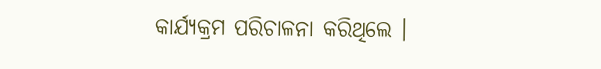କାର୍ଯ୍ୟକ୍ରମ ପରିଚାଳନା କରିଥିଲେ ।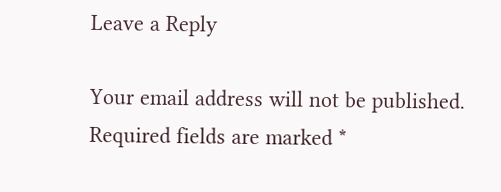Leave a Reply

Your email address will not be published. Required fields are marked *